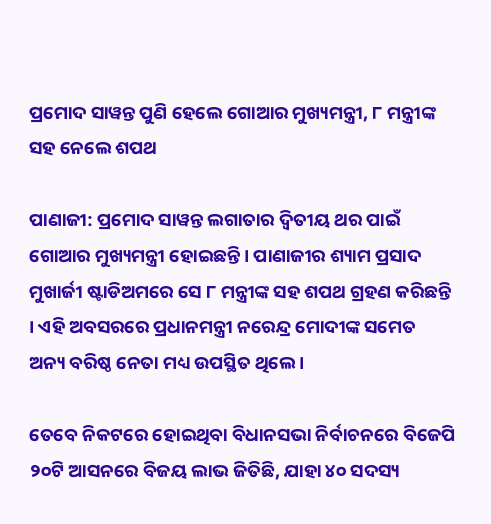ପ୍ରମୋଦ ସାୱନ୍ତ ପୁଣି ହେଲେ ଗୋଆର ମୁଖ୍ୟମନ୍ତ୍ରୀ, ୮ ମନ୍ତ୍ରୀଙ୍କ ସହ ନେଲେ ଶପଥ

ପାଣାଜୀ: ପ୍ରମୋଦ ସାୱନ୍ତ ଲଗାତାର ଦ୍ୱିତୀୟ ଥର ପାଇଁ ଗୋଆର ମୁଖ୍ୟମନ୍ତ୍ରୀ ହୋଇଛନ୍ତି । ପାଣାଜୀର ଶ୍ୟାମ ପ୍ରସାଦ ମୁଖାର୍ଜୀ ଷ୍ଟାଡିଅମରେ ସେ ୮ ମନ୍ତ୍ରୀଙ୍କ ସହ ଶପଥ ଗ୍ରହଣ କରିଛନ୍ତି । ଏହି ଅବସରରେ ପ୍ରଧାନମନ୍ତ୍ରୀ ନରେନ୍ଦ୍ର ମୋଦୀଙ୍କ ସମେତ ଅନ୍ୟ ବରିଷ୍ଠ ନେତା ମଧ୍ୟ ଉପସ୍ଥିତ ଥିଲେ ।

ତେବେ ନିକଟରେ ହୋଇଥିବା ବିଧାନସଭା ନିର୍ବାଚନରେ ବିଜେପି ୨୦ଟି ଆସନରେ ବିଜୟ ଲାଭ ଜିତିଛି, ଯାହା ୪୦ ସଦସ୍ୟ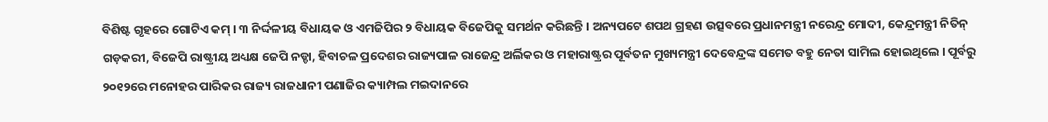ବିଶିଷ୍ଟ ଗୃହରେ ଗୋଟିଏ କମ୍ । ୩ ନିର୍ଦ୍ଦଳୀୟ ବିଧାୟକ ଓ ଏମଜିପିର ୨ ବିଧାୟକ ବିଜେପିକୁ ସମର୍ଥନ କରିଛନ୍ତି । ଅନ୍ୟପଟେ ଶପଥ ଗ୍ରହଣ ଉତ୍ସବରେ ପ୍ରଧାନମନ୍ତ୍ରୀ ନରେନ୍ଦ୍ର ମୋଦୀ, କେନ୍ଦ୍ରମନ୍ତ୍ରୀ ନିତିନ୍ ଗଡ଼କରୀ, ବିଜେପି ରାଷ୍ଟ୍ରୀୟ ଅଧ୍ୟକ୍ଷ ଜେପି ନଡ୍ଡା, ହିବାଚଳ ପ୍ରଦେଶର ରାଜ୍ୟପାଳ ରାଜେନ୍ଦ୍ର ଅର୍ଲିକର ଓ ମହାରାଷ୍ଟ୍ରର ପୂର୍ବତନ ମୁଖ୍ୟମନ୍ତ୍ରୀ ଦେବେନ୍ଦ୍ରଙ୍କ ସମେତ ବହୁ ନେତା ସାମିଲ ହୋଇଥିଲେ । ପୂର୍ବରୁ ୨୦୧୨ରେ ମନୋହର ପାରିକର ରାଜ୍ୟ ରାଜଧାନୀ ପଣାଜିର କ୍ୟାମ୍ପଲ ମଇଦାନରେ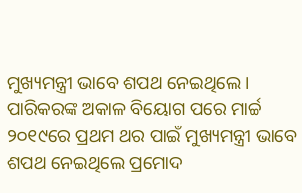ମୁଖ୍ୟମନ୍ତ୍ରୀ ଭାବେ ଶପଥ ନେଇଥିଲେ। ପାରିକରଙ୍କ ଅକାଳ ବିୟୋଗ ପରେ ମାର୍ଚ୍ଚ ୨୦୧୯ରେ ପ୍ରଥମ ଥର ପାଇଁ ମୁଖ୍ୟମନ୍ତ୍ରୀ ଭାବେ ଶପଥ ନେଇଥିଲେ ପ୍ରମୋଦ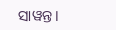ସାୱନ୍ତ।